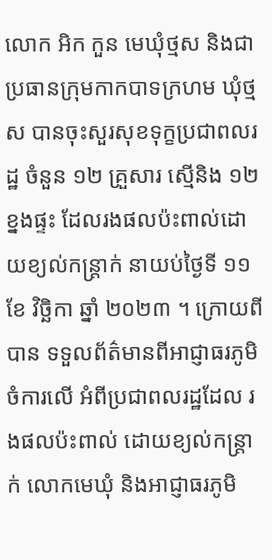លោក អិក កួន មេឃុំថ្មស និងជាប្រធានក្រុមកាកបាទក្រហម ឃុំថ្មស បានចុះសួរសុខទុក្ខប្រជាពលរដ្ឋ ចំនួន ១២ គ្រួសារ ស្មើនិង ១២ខ្នងផ្ទះ ដែលរងផលប៉ះពាល់ដោយខ្យល់កន្ត្រាក់ នាយប់ថ្ងៃទី ១១ ខែ វិច្ឆិកា ឆ្នាំ ២០២៣ ។ ក្រោយពីបាន ទទួលព័ត៌មានពីអាជ្ញាធរភូមិចំការលើ អំពីប្រជាពលរដ្ឋដែល រងផលប៉ះពាល់ ដោយខ្យល់កន្ត្រាក់ លោកមេឃុំ និងអាជ្ញាធរភូមិ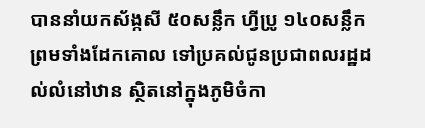បាននាំយកស័ង្កសី ៥០សន្លឹក ហ្វីប្រូ ១៤០សន្លឹក ព្រមទាំងដែកគោល ទៅប្រគល់ជូនប្រជាពលរដ្ឋដល់លំនៅឋាន ស្ថិតនៅក្នុងភូមិចំកា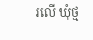រលើ ឃុំថ្ម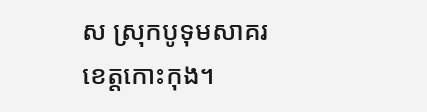ស ស្រុកបូទុមសាគរ ខេត្តកោះកុង។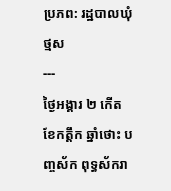ប្រភព: រដ្ឋបាលឃុំថ្មស
---
ថ្ងៃអង្គារ ២ កើត ខែកត្តឹក ឆ្នាំថោះ បញ្ចស័ក ពុទ្ធស័ករា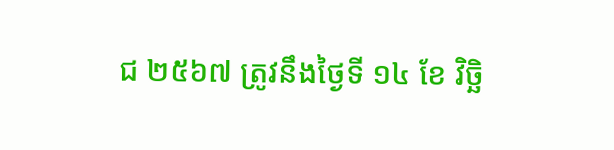ជ ២៥៦៧ ត្រូវនឹងថ្ងៃទី ១៤ ខែ វិច្ឆិ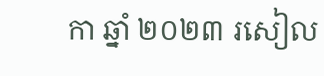កា ឆ្នាំ ២០២៣ រសៀល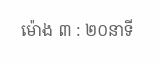ម៉ោង ៣ : ២០នាទី